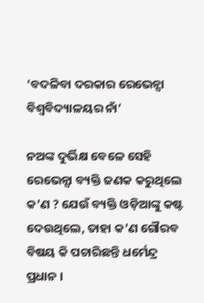‘ବଦଳିବା ଦରକାର ରେଭେନ୍ସା ବିଶ୍ୱବିଦ୍ୟାଳୟର ନାଁ’

ନଅଙ୍କ ଦୁର୍ଭିକ୍ଷ ବେଳେ ସେହି ରେଭେନ୍ସା ବ୍ୟକ୍ତି ଜଣକ କରୁଥିଲେ କ’ଣ ? ଯେଉଁ ବ୍ୟକ୍ତି ଓଡ଼ିଆଙ୍କୁ କଷ୍ଟ ଦେଉଥିଲେ, ତାହା କ’ଣ ଗୌରବ ବିଷୟ କି ପଚାରିଛନ୍ତି ଧର୍ମେନ୍ଦ୍ର ପ୍ରଧାନ ।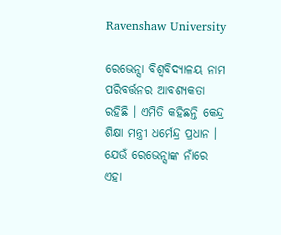Ravenshaw University

ରେଭେନ୍ସା ବିଶ୍ବବିଦ୍ୟାଳୟ ନାମ ପରିବର୍ତ୍ତନର ଆବଶ୍ୟକତା ରହିଛି । ଏମିତି କହିଛନ୍ତି କେନ୍ଦ୍ର ଶିକ୍ଷା ମନ୍ତ୍ରୀ ଧର୍ମେନ୍ଦ୍ର ପ୍ରଧାନ । ଯେଉଁ ରେଭେନ୍ସାଙ୍କ ନାଁରେ ଏହା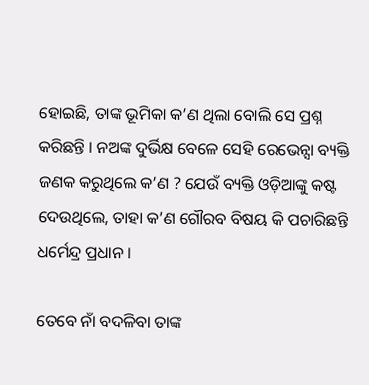ହୋଇଛି, ତାଙ୍କ ଭୂମିକା କ’ଣ ଥିଲା ବୋଲି ସେ ପ୍ରଶ୍ନ କରିଛନ୍ତି । ନଅଙ୍କ ଦୁର୍ଭିକ୍ଷ ବେଳେ ସେହି ରେଭେନ୍ସା ବ୍ୟକ୍ତି ଜଣକ କରୁଥିଲେ କ’ଣ ? ଯେଉଁ ବ୍ୟକ୍ତି ଓଡ଼ିଆଙ୍କୁ କଷ୍ଟ ଦେଉଥିଲେ, ତାହା କ’ଣ ଗୌରବ ବିଷୟ କି ପଚାରିଛନ୍ତି ଧର୍ମେନ୍ଦ୍ର ପ୍ରଧାନ ।

ତେବେ ନାଁ ବଦଳିବା ତାଙ୍କ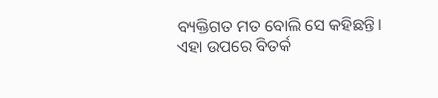ବ୍ୟକ୍ତିଗତ ମତ ବୋଲି ସେ କହିଛନ୍ତି। ଏହା ଉପରେ ବିତର୍କ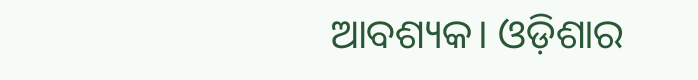ଆବଶ୍ୟକ। ଓଡ଼ିଶାର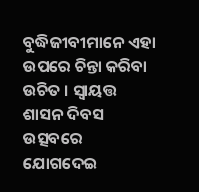ବୁଦ୍ଧିଜୀବୀମାନେ ଏହା ଉପରେ ଚିନ୍ତା କରିବା ଉଚିତ । ସ୍ବାୟତ୍ତ ଶାସନ ଦିବସ ଉତ୍ସବରେ ଯୋଗଦେଇ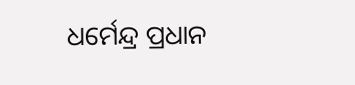ଧର୍ମେନ୍ଦ୍ର ପ୍ରଧାନ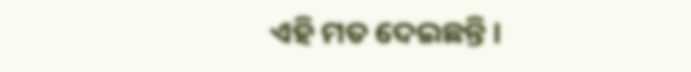ଏହି ମତ ଦେଇଛନ୍ତି ।